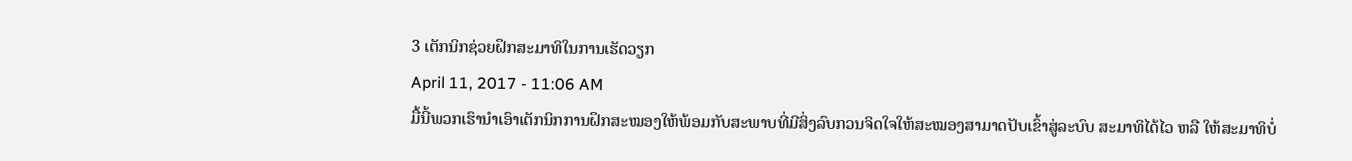3 ເຕັກນິກຊ່ວຍຝຶກສະມາທິໃນການເຮັດວຽກ
April 11, 2017 - 11:06 AM
ມື້ນີ້ພວກເຮົານຳເອົາເຕັກນິກການຝຶກສະໝອງໃຫ້ພ້ອມກັບສະພາບທີ່ມີສິ່ງລົບກວນຈິດໃຈໃຫ້ສະໝອງສາມາດປັບເຂົ້າສູ່ລະບົບ ສະມາທິໄດ້ໄວ ຫລື ໃຫ້ສະມາທິບໍ່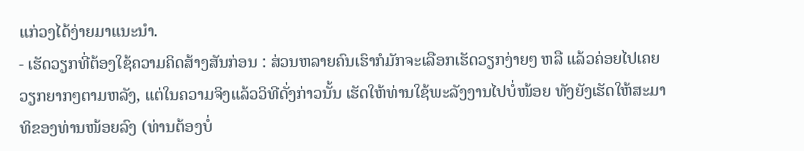ແກ່ວງໄດ້ງ່າຍມາແນະນຳ.
- ເຮັດວຽກທີ່ຕ້ອງໃຊ້ຄວາມຄິດສ້າງສັນກ່ອນ : ສ່ວນຫລາຍຄົນເຮົາກໍມັກຈະເລືອກເຮັດວຽກງ່າຍໆ ຫລື ແລ້ວຄ່ອຍໄປເຄຍວຽກຍາກໆຕາມຫລັງ, ແຕ່ໃນຄວາມຈິງແລ້ວວິທີດັ່ງກ່າວນັ້ນ ເຮັດໃຫ້ທ່ານໃຊ້ພະລັງງານໄປບໍ່ໜ້ອຍ ທັງຍັງເຮັດໃຫ້ສະມາທິຂອງທ່ານໜ້ອຍລົງ (ທ່ານຕ້ອງບໍ່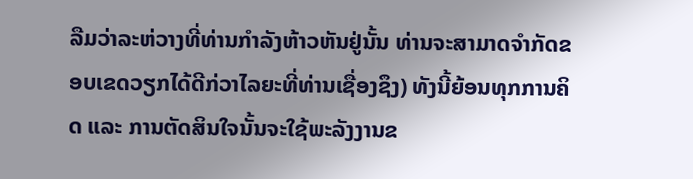ລືມວ່າລະຫ່ວາງທີ່ທ່ານກຳລັງຫ້າວຫັນຢູ່ນັ້ນ ທ່ານຈະສາມາດຈຳກັດຂອບເຂດວຽກໄດ້ດີກ່ວາໄລຍະທີ່ທ່ານເຊື່ອງຊຶງ) ທັງນີ້ຍ້ອນທຸກການຄິດ ແລະ ການຕັດສິນໃຈນັ້ນຈະໃຊ້ພະລັງງານຂ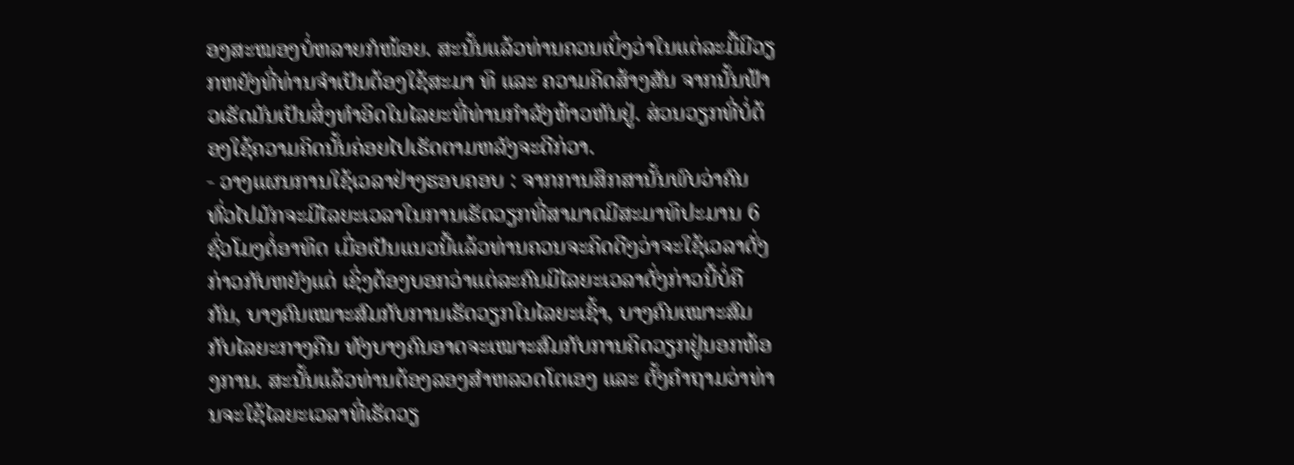ອງສະໝອງບໍ່ຫລາຍກໍໜ້ອຍ. ສະນັ້ນແລ້ວທ່ານຄວນເບິ່ງວ່າໃນແຕ່ລະມື້ມີວຽກຫຍັງທີ່ທ່ານຈຳເປັນຕ້ອງໃຊ້ສະມາ ທິ ແລະ ຄວາມຄິດສ້າງສັນ ຈາກນັ້ນຟ້າວເຮັດມັນເປັນສິ່ງທຳອິດໃນໄລຍະທີ່ທ່ານກຳລັງຫ້າວຫັນຢູ່. ສ່ວນວຽກທີ່ບໍ່ຕ້ອງໃຊ້ຄວາມຄິດນັ້ນຄ່ອຍໄປເຮັດຕາມຫລັງຈະດີກ່ວາ.
- ວາງແຜນການໃຊ້ເວລາຢ່າງຮອບຄອບ : ຈາກການສຶກສານັ້ນພົບວ່າຄົນທົ່ວໄປມັກຈະມີໄລຍະເວລາໃນການເຮັດວຽກທີ່ສາມາດມີສະມາທິປະມານ 6 ຊົ່ວໂມງຕໍ່ອາທິດ ເມື່ອເປັນແນວນີ້ແລ້ວທ່ານຄວນຈະຄິດດີໆວ່າຈະໃຊ້ເວລາດັ່ງກ່າວກັບຫຍັງແດ່ ເຊິ່ງຕ້ອງບອກວ່າແຕ່ລະຄົນມີໄລຍະເວລາດັ່ງກ່າວນີ້ບໍ່ຄືກັນ, ບາງຄົນເໝາະສົມກັບການເຮັດວຽກໃນໄລຍະເຊົ້າ, ບາງຄົນເໝາະສົມກັບໄລຍະກາງຄືນ ທັງບາງຄົນອາດຈະເໝາະສົມກັບການຄິດວຽກຢູ່ນອກຫ້ອງການ. ສະນັ້ນແລ້ວທ່ານຕ້ອງລອງສຳຫລວດໂຕເອງ ແລະ ຕັ້ງຄຳຖາມວ່າທ່ານຈະໃຊ້ໄລຍະເວລາທີ່ເຮັດວຽ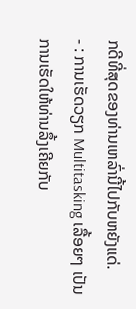ກດີທີ່ສຸດຂອງທ່ານເຫລົ່ານີ້ໄປກັບຫຍັງແດ່.
- : ການເຮັດວຽກ Multitasking ເລື້ອຍໆ ເປັນການເຮັດໃຫ້ທ່ານລຶ້ງເຄີຍກັບ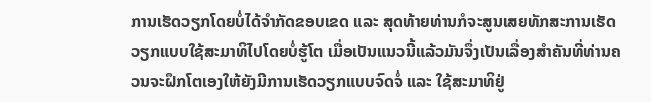ການເຮັດວຽກໂດຍບໍ່ໄດ້ຈຳກັດຂອບເຂດ ແລະ ສຸດທ້າຍທ່ານກໍຈະສູນເສຍທັກສະການເຮັດວຽກແບບໃຊ້ສະມາທິໄປໂດຍບໍ່ຮູ້ໂຕ ເມື່ອເປັນແນວນີ້ແລ້ວມັນຈຶ່ງເປັນເລື່ອງສຳຄັນທີ່ທ່ານຄວນຈະຝຶກໂຕເອງໃຫ້ຍັງມີການເຮັດວຽກແບບຈົດຈໍ່ ແລະ ໃຊ້ສະມາທິຢູ່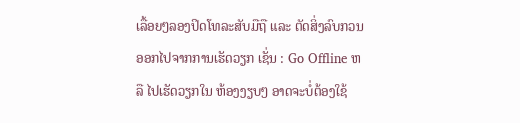ເລື້ອຍໆລອງປິດໂທລະສັບມືຖື ແລະ ຕັດສິ່ງລົບກວນອອກໄປຈາກການເຮັດວຽກ ເຊັ່ນ : Go Offline ຫລື ໄປເຮັດວຽກໃນ ຫ້ອງງຽບໆ ອາດຈະບໍ່ຕ້ອງໃຊ້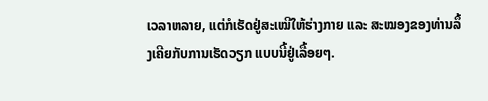ເວລາຫລາຍ, ແຕ່ກໍເຮັດຢູ່ສະເໝີໃຫ້ຮ່າງກາຍ ແລະ ສະໝອງຂອງທ່ານລຶ້ງເຄີຍກັບການເຮັດວຽກ ແບບນີ້ຢູ່ເລື້ອຍໆ.